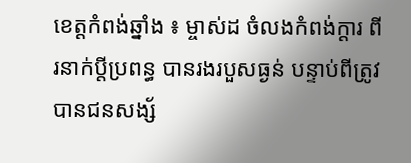ខេត្តកំពង់ឆ្នាំង ៖ ម្ចាស់ដ ចំលងកំពង់ក្តារ ពីរនាក់ប្តីប្រពន្ធ បានរងរបួសធ្ងន់ បន្ទាប់ពីត្រូវបានជនសង្ស័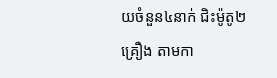យចំនួន៤នាក់ ជិះម៉ូតូ២គ្រឿង តាមកា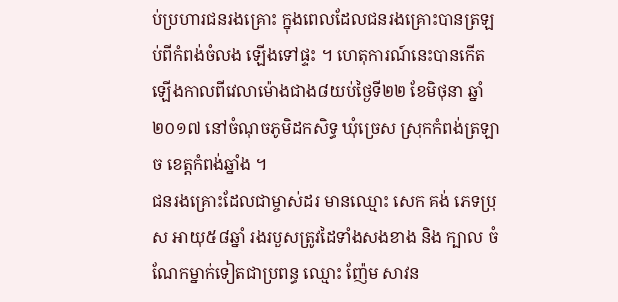ប់ប្រហារជនរងគ្រោះ ក្នុងពេលដែលជនរងគ្រោះបានត្រឡប់ពីកំពង់ចំលង ឡើងទៅផ្ទះ ។ ហេតុការណ៍នេះបានកើតឡើងកាលពីវេលាម៉ោងជាង៨យប់ថ្ងៃទី២២ ខែមិថុនា ឆ្នាំ២០១៧ នៅចំណុចភូមិដកសិទ្ធ ឃុំច្រេស ស្រុកកំពង់ត្រឡាច ខេត្តកំពង់ឆ្នាំង ។
ជនរងគ្រោះដែលជាម្ចាស់ដរ មានឈ្មោះ សេក គង់ ភេទប្រុស អាយុ៥៨ឆ្នាំ រងរបួសត្រូវដៃទាំងសងខាង និង ក្បាល ចំណែកម្នាក់ទៀតជាប្រពន្ធ ឈ្មោះ ញ៉ែម សាវន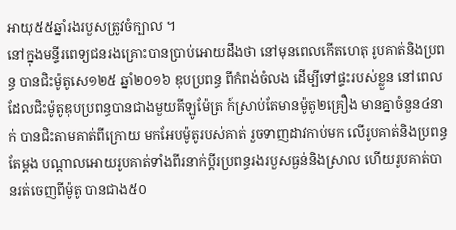អាយុ៥៥ឆ្នាំរងរបួសត្រូវចំក្បាល ។
នៅក្នុងមន្ទីរពេទ្យជនរងគ្រោះបានប្រាប់អោយដឹងថា នៅមុនពេលកើតហេតុ រូបគាត់និងប្រពន្ធ បានជិះម៉ូតូសេ១២៥ ឆ្នាំ២០១៦ ឌុបប្រពន្ធ ពីកំពង់ចំលង ដើម្បីទៅផ្ទះរបស់ខ្លួន នៅពេលដែលជិះម៉ូតូឌុបប្រពន្ធបានជាងមួយគីឡូម៉ែត្រ ក៍ស្រាប់តែមានម៉ូតូ២គ្រឿង មានគ្នាចំនួន៤នាក់ បានជិះតាមគាត់ពីក្រោយ មកអែបម៉ូតូរបស់គាត់ រួចទាញដាវកាប់មក លើរូបគាត់និងប្រពន្ធតែម្តង បណ្តាលអោយរូបគាត់ទាំងពីរនាក់ប្តីរប្រពន្ធរងរបួសធ្ងន់និងស្រាល ហើយរូបគាត់បានរត់ចេញពីម៉ូតូ បានជាង៥០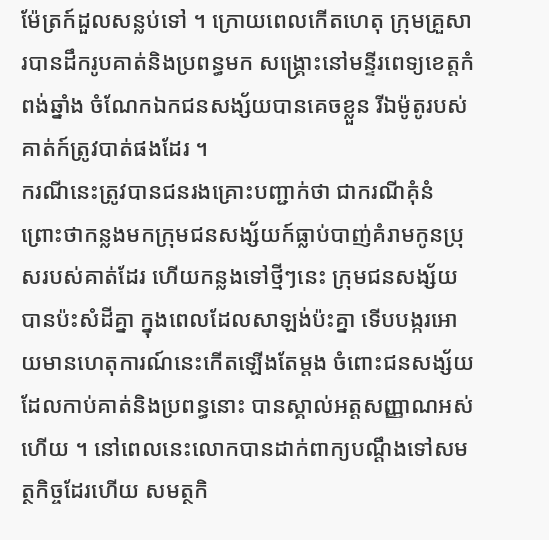ម៉ែត្រក៍ដួលសន្លប់ទៅ ។ ក្រោយពេលកើតហេតុ ក្រុមគ្រួសារបានដឹករូបគាត់និងប្រពន្ធមក សង្រ្គោះនៅមន្ទីរពេទ្យខេត្តកំពង់ឆ្នាំង ចំណែកឯកជនសង្ស័យបានគេចខ្លួន រីឯម៉ូតូរបស់គាត់ក៍ត្រូវបាត់ផងដែរ ។
ករណីនេះត្រូវបានជនរងគ្រោះបញ្ជាក់ថា ជាករណីគុំនំ ព្រោះថាកន្លងមកក្រុមជនសង្ស័យក៍ធ្លាប់បាញ់គំរាមកូនប្រុសរបស់គាត់ដែរ ហើយកន្លងទៅថ្មីៗនេះ ក្រុមជនសង្ស័យបានប៉ះសំដីគ្នា ក្នុងពេលដែលសាឡង់ប៉ះគ្នា ទើបបង្ករអោយមានហេតុការណ៍នេះកើតឡើងតែម្តង ចំពោះជនសង្ស័យដែលកាប់គាត់និងប្រពន្ធនោះ បានស្គាល់អត្តសញ្ញាណអស់ហើយ ។ នៅពេលនេះលោកបានដាក់ពាក្យបណ្តឹងទៅសមត្ថកិច្ចដែរហើយ សមត្ថកិ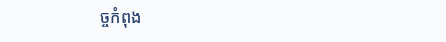ច្ចកំពុង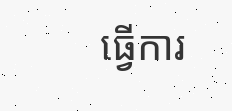ធ្វើការ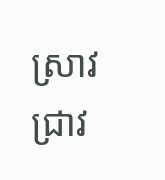ស្រាវជ្រាវ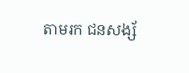តាមរក ជនសង្ស័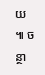យ ៕ ចន្ថា